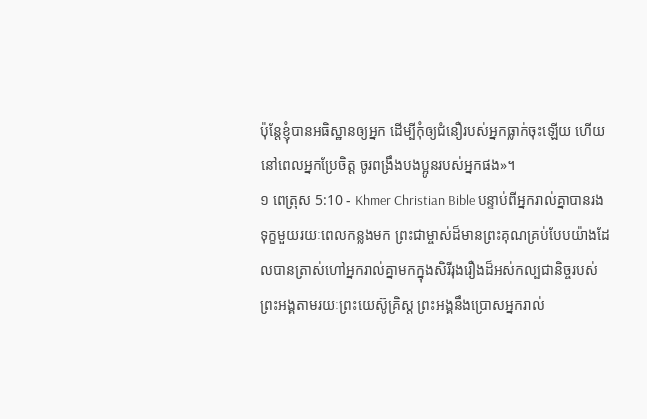ប៉ុន្ដែខ្ញុំបានអធិស្ឋានឲ្យអ្នក ដើម្បីកុំឲ្យជំនឿរបស់អ្នកធ្លាក់ចុះឡើយ ហើយនៅពេលអ្នកប្រែចិត្ដ ចូរពង្រឹងបងប្អូនរបស់អ្នកផង»។
១ ពេត្រុស 5:10 - Khmer Christian Bible បន្ទាប់ពីអ្នករាល់គ្នាបានរងទុក្ខមួយរយៈពេលកន្លងមក ព្រះជាម្ចាស់ដ៏មានព្រះគុណគ្រប់បែបយ៉ាងដែលបានត្រាស់ហៅអ្នករាល់គ្នាមកក្នុងសិរីរុងរឿងដ៏អស់កល្បជានិច្ចរបស់ព្រះអង្គតាមរយៈព្រះយេស៊ូគ្រិស្ដ ព្រះអង្គនឹងប្រោសអ្នករាល់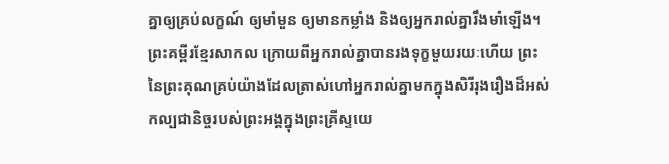គ្នាឲ្យគ្រប់លក្ខណ៍ ឲ្យមាំមួន ឲ្យមានកម្លាំង និងឲ្យអ្នករាល់គ្នារឹងមាំឡើង។ ព្រះគម្ពីរខ្មែរសាកល ក្រោយពីអ្នករាល់គ្នាបានរងទុក្ខមួយរយៈហើយ ព្រះនៃព្រះគុណគ្រប់យ៉ាងដែលត្រាស់ហៅអ្នករាល់គ្នាមកក្នុងសិរីរុងរឿងដ៏អស់កល្បជានិច្ចរបស់ព្រះអង្គក្នុងព្រះគ្រីស្ទយេ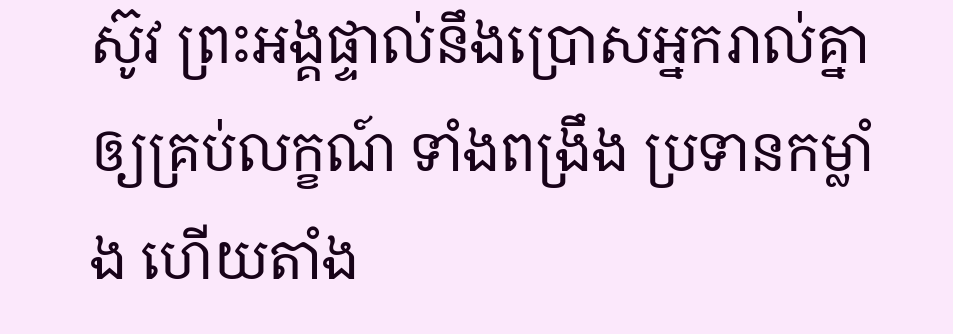ស៊ូវ ព្រះអង្គផ្ទាល់នឹងប្រោសអ្នករាល់គ្នាឲ្យគ្រប់លក្ខណ៍ ទាំងពង្រឹង ប្រទានកម្លាំង ហើយតាំង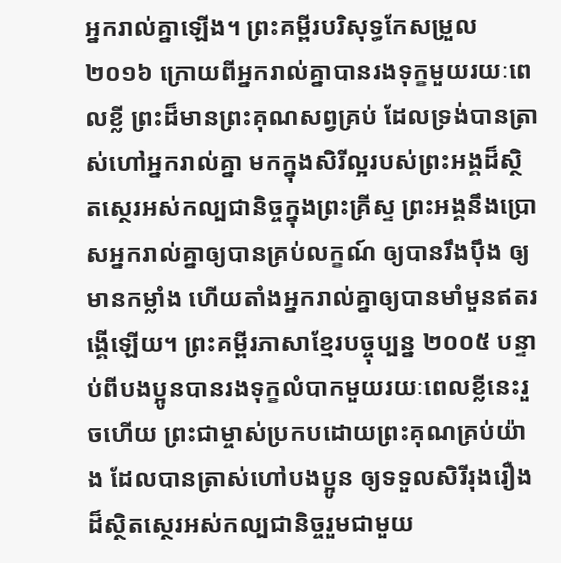អ្នករាល់គ្នាឡើង។ ព្រះគម្ពីរបរិសុទ្ធកែសម្រួល ២០១៦ ក្រោយពីអ្នករាល់គ្នាបានរងទុក្ខមួយរយៈពេលខ្លី ព្រះដ៏មានព្រះគុណសព្វគ្រប់ ដែលទ្រង់បានត្រាស់ហៅអ្នករាល់គ្នា មកក្នុងសិរីល្អរបស់ព្រះអង្គដ៏ស្ថិតស្ថេរអស់កល្បជានិច្ចក្នុងព្រះគ្រីស្ទ ព្រះអង្គនឹងប្រោសអ្នករាល់គ្នាឲ្យបានគ្រប់លក្ខណ៍ ឲ្យបានរឹងប៉ឹង ឲ្យមានកម្លាំង ហើយតាំងអ្នករាល់គ្នាឲ្យបានមាំមួនឥតរង្គើឡើយ។ ព្រះគម្ពីរភាសាខ្មែរបច្ចុប្បន្ន ២០០៥ បន្ទាប់ពីបងប្អូនបានរងទុក្ខលំបាកមួយរយៈពេលខ្លីនេះរួចហើយ ព្រះជាម្ចាស់ប្រកបដោយព្រះគុណគ្រប់យ៉ាង ដែលបានត្រាស់ហៅបងប្អូន ឲ្យទទួលសិរីរុងរឿងដ៏ស្ថិតស្ថេរអស់កល្បជានិច្ចរួមជាមួយ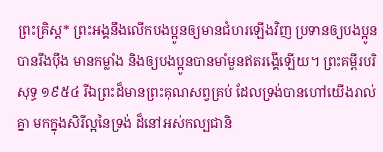ព្រះគ្រិស្ត* ព្រះអង្គនឹងលើកបងប្អូនឲ្យមានជំហរឡើងវិញ ប្រទានឲ្យបងប្អូនបានរឹងប៉ឹង មានកម្លាំង និងឲ្យបងប្អូនបានមាំមួនឥតរង្គើឡើយ។ ព្រះគម្ពីរបរិសុទ្ធ ១៩៥៤ រីឯព្រះដ៏មានព្រះគុណសព្វគ្រប់ ដែលទ្រង់បានហៅយើងរាល់គ្នា មកក្នុងសិរីល្អនៃទ្រង់ ដ៏នៅអស់កល្បជានិ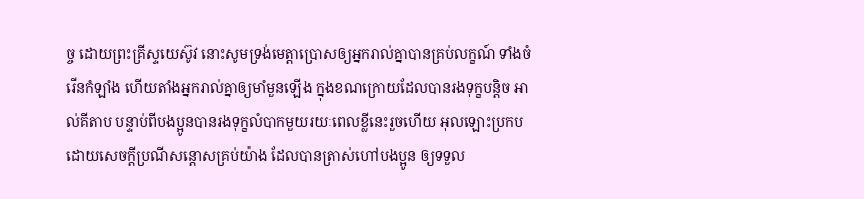ច្ច ដោយព្រះគ្រីស្ទយេស៊ូវ នោះសូមទ្រង់មេត្តាប្រោសឲ្យអ្នករាល់គ្នាបានគ្រប់លក្ខណ៍ ទាំងចំរើនកំឡាំង ហើយតាំងអ្នករាល់គ្នាឲ្យមាំមួនឡើង ក្នុងខណក្រោយដែលបានរងទុក្ខបន្តិច អាល់គីតាប បន្ទាប់ពីបងប្អូនបានរងទុក្ខលំបាកមួយរយៈពេលខ្លីនេះរួចហើយ អុលឡោះប្រកបដោយសេចក្តីប្រណីសន្តោសគ្រប់យ៉ាង ដែលបានត្រាស់ហៅបងប្អូន ឲ្យទទួល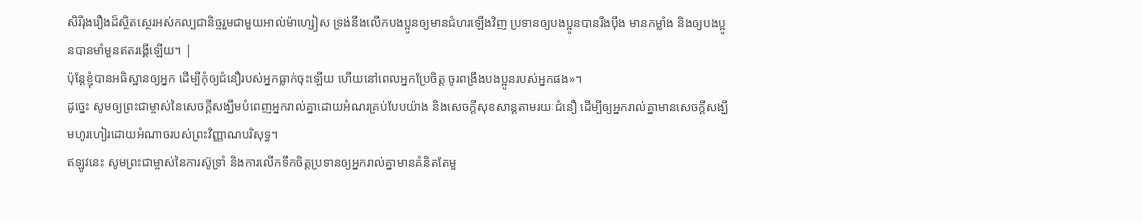សិរីរុងរឿងដ៏ស្ថិតស្ថេរអស់កល្បជានិច្ចរួមជាមួយអាល់ម៉ាហ្សៀស ទ្រង់នឹងលើកបងប្អូនឲ្យមានជំហរឡើងវិញ ប្រទានឲ្យបងប្អូនបានរឹងប៉ឹង មានកម្លាំង និងឲ្យបងប្អូនបានមាំមួនឥតរង្គើឡើយ។ |
ប៉ុន្ដែខ្ញុំបានអធិស្ឋានឲ្យអ្នក ដើម្បីកុំឲ្យជំនឿរបស់អ្នកធ្លាក់ចុះឡើយ ហើយនៅពេលអ្នកប្រែចិត្ដ ចូរពង្រឹងបងប្អូនរបស់អ្នកផង»។
ដូច្នេះ សូមឲ្យព្រះជាម្ចាស់នៃសេចក្ដីសង្ឃឹមបំពេញអ្នករាល់គ្នាដោយអំណរគ្រប់បែបយ៉ាង និងសេចក្ដីសុខសាន្តតាមរយៈជំនឿ ដើម្បីឲ្យអ្នករាល់គ្នាមានសេចក្ដីសង្ឃឹមហូរហៀរដោយអំណាចរបស់ព្រះវិញ្ញាណបរិសុទ្ធ។
ឥឡូវនេះ សូមព្រះជាម្ចាស់នៃការស៊ូទ្រាំ និងការលើកទឹកចិត្ដប្រទានឲ្យអ្នករាល់គ្នាមានគំនិតតែមួ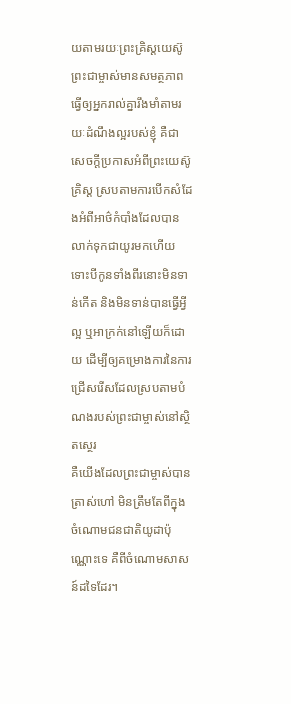យតាមរយៈព្រះគ្រិស្ដយេស៊ូ
ព្រះជាម្ចាស់មានសមត្ថភាពធ្វើឲ្យអ្នករាល់គ្នារឹងមាំតាមរយៈដំណឹងល្អរបស់ខ្ញុំ គឺជាសេចក្ដីប្រកាសអំពីព្រះយេស៊ូគ្រិស្ដ ស្របតាមការបើកសំដែងអំពីអាថ៌កំបាំងដែលបានលាក់ទុកជាយូរមកហើយ
ទោះបីកូនទាំងពីរនោះមិនទាន់កើត និងមិនទាន់បានធ្វើអ្វីល្អ ឬអាក្រក់នៅឡើយក៏ដោយ ដើម្បីឲ្យគម្រោងការនៃការជ្រើសរើសដែលស្របតាមបំណងរបស់ព្រះជាម្ចាស់នៅស្ថិតស្ថេរ
គឺយើងដែលព្រះជាម្ចាស់បានត្រាស់ហៅ មិនត្រឹមតែពីក្នុងចំណោមជនជាតិយូដាប៉ុណ្ណោះទេ គឺពីចំណោមសាសន៍ដទៃដែរ។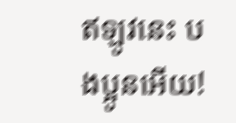ឥឡូវនេះ បងប្អូនអើយ!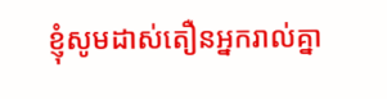ខ្ញុំសូមដាស់តឿនអ្នករាល់គ្នា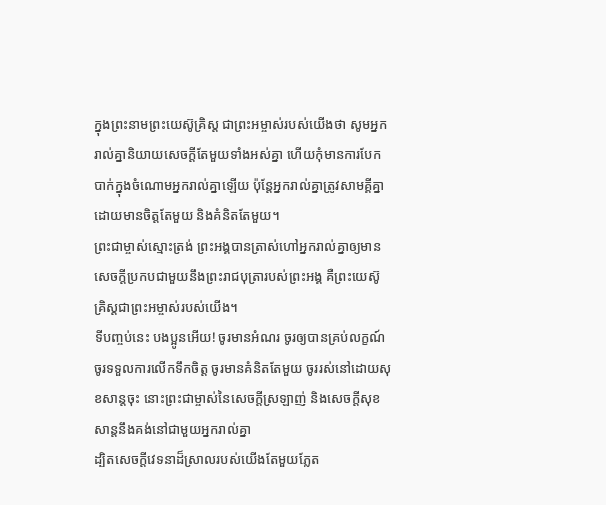ក្នុងព្រះនាមព្រះយេស៊ូគ្រិស្ដ ជាព្រះអម្ចាស់របស់យើងថា សូមអ្នករាល់គ្នានិយាយសេចក្ដីតែមួយទាំងអស់គ្នា ហើយកុំមានការបែកបាក់ក្នុងចំណោមអ្នករាល់គ្នាឡើយ ប៉ុន្ដែអ្នករាល់គ្នាត្រូវសាមគ្គីគ្នាដោយមានចិត្ដតែមួយ និងគំនិតតែមួយ។
ព្រះជាម្ចាស់ស្មោះត្រង់ ព្រះអង្គបានត្រាស់ហៅអ្នករាល់គ្នាឲ្យមានសេចក្ដីប្រកបជាមួយនឹងព្រះរាជបុត្រារបស់ព្រះអង្គ គឺព្រះយេស៊ូគ្រិស្ដជាព្រះអម្ចាស់របស់យើង។
ទីបញ្ចប់នេះ បងប្អូនអើយ! ចូរមានអំណរ ចូរឲ្យបានគ្រប់លក្ខណ៍ ចូរទទួលការលើកទឹកចិត្ដ ចូរមានគំនិតតែមួយ ចូររស់នៅដោយសុខសាន្តចុះ នោះព្រះជាម្ចាស់នៃសេចក្ដីស្រឡាញ់ និងសេចក្ដីសុខសាន្តនឹងគង់នៅជាមួយអ្នករាល់គ្នា
ដ្បិតសេចក្ដីវេទនាដ៏ស្រាលរបស់យើងតែមួយភ្លែត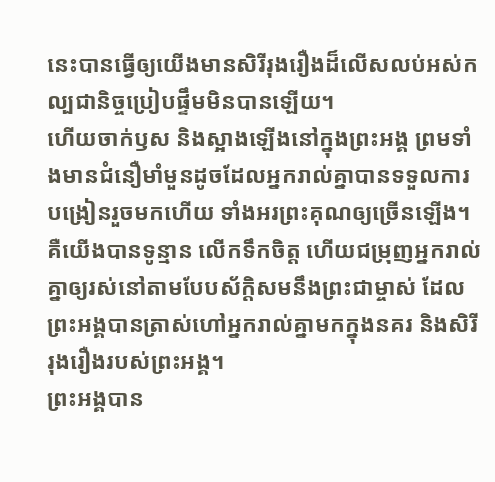នេះបានធ្វើឲ្យយើងមានសិរីរុងរឿងដ៏លើសលប់អស់កល្បជានិច្ចប្រៀបផ្ទឹមមិនបានឡើយ។
ហើយចាក់ឫស និងស្អាងឡើងនៅក្នុងព្រះអង្គ ព្រមទាំងមានជំនឿមាំមួនដូចដែលអ្នករាល់គ្នាបានទទួលការបង្រៀនរួចមកហើយ ទាំងអរព្រះគុណឲ្យច្រើនឡើង។
គឺយើងបានទូន្មាន លើកទឹកចិត្ដ ហើយជម្រុញអ្នករាល់គ្នាឲ្យរស់នៅតាមបែបស័ក្ដិសមនឹងព្រះជាម្ចាស់ ដែលព្រះអង្គបានត្រាស់ហៅអ្នករាល់គ្នាមកក្នុងនគរ និងសិរីរុងរឿងរបស់ព្រះអង្គ។
ព្រះអង្គបាន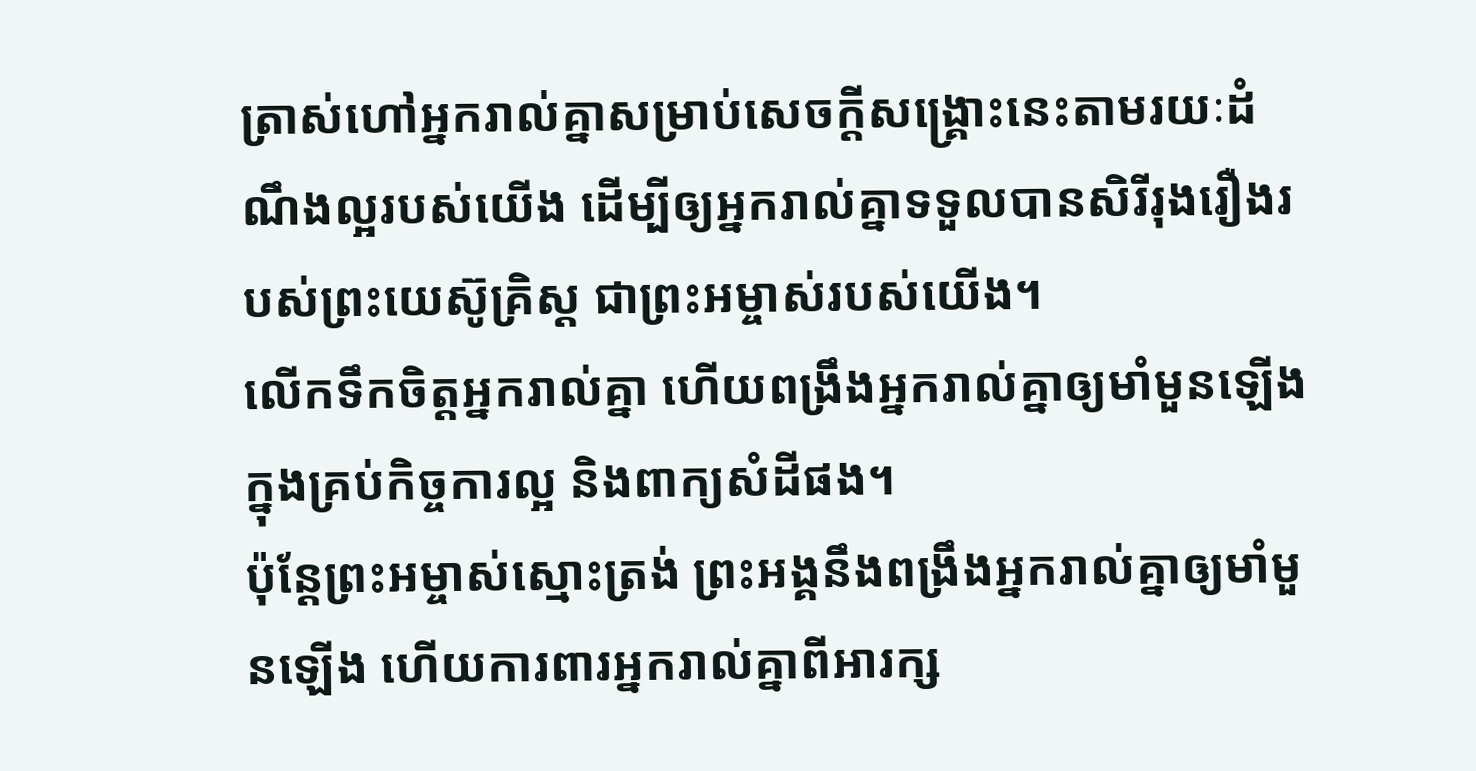ត្រាស់ហៅអ្នករាល់គ្នាសម្រាប់សេចក្ដីសង្គ្រោះនេះតាមរយៈដំណឹងល្អរបស់យើង ដើម្បីឲ្យអ្នករាល់គ្នាទទួលបានសិរីរុងរឿងរបស់ព្រះយេស៊ូគ្រិស្ដ ជាព្រះអម្ចាស់របស់យើង។
លើកទឹកចិត្តអ្នករាល់គ្នា ហើយពង្រឹងអ្នករាល់គ្នាឲ្យមាំមួនឡើងក្នុងគ្រប់កិច្ចការល្អ និងពាក្យសំដីផង។
ប៉ុន្ដែព្រះអម្ចាស់ស្មោះត្រង់ ព្រះអង្គនឹងពង្រឹងអ្នករាល់គ្នាឲ្យមាំមួនឡើង ហើយការពារអ្នករាល់គ្នាពីអារក្ស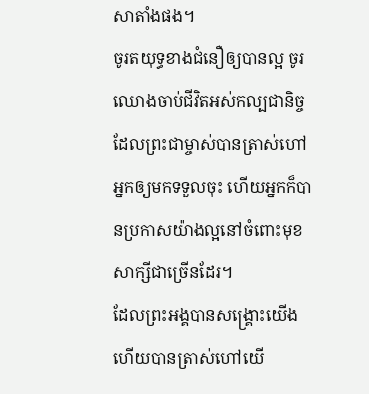សាតាំងផង។
ចូរតយុទ្ធខាងជំនឿឲ្យបានល្អ ចូរឈោងចាប់ជីវិតអស់កល្បជានិច្ចដែលព្រះជាម្ចាស់បានត្រាស់ហៅអ្នកឲ្យមកទទួលចុះ ហើយអ្នកក៏បានប្រកាសយ៉ាងល្អនៅចំពោះមុខសាក្សីជាច្រើនដែរ។
ដែលព្រះអង្គបានសង្គ្រោះយើង ហើយបានត្រាស់ហៅយើ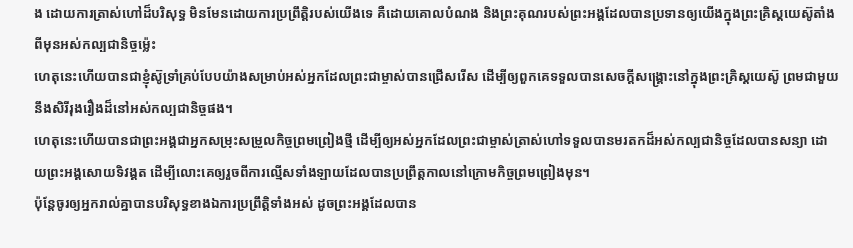ង ដោយការត្រាស់ហៅដ៏បរិសុទ្ធ មិនមែនដោយការប្រព្រឹត្តិរបស់យើងទេ គឺដោយគោលបំណង និងព្រះគុណរបស់ព្រះអង្គដែលបានប្រទានឲ្យយើងក្នុងព្រះគ្រិស្ដយេស៊ូតាំងពីមុនអស់កល្បជានិច្ចម្ល៉េះ
ហេតុនេះហើយបានជាខ្ញុំស៊ូទ្រាំគ្រប់បែបយ៉ាងសម្រាប់អស់អ្នកដែលព្រះជាម្ចាស់បានជ្រើសរើស ដើម្បីឲ្យពួកគេទទួលបានសេចក្ដីសង្គ្រោះនៅក្នុងព្រះគ្រិស្ដយេស៊ូ ព្រមជាមួយនឹងសិរីរុងរឿងដ៏នៅអស់កល្បជានិច្ចផង។
ហេតុនេះហើយបានជាព្រះអង្គជាអ្នកសម្រុះសម្រួលកិច្ចព្រមព្រៀងថ្មី ដើម្បីឲ្យអស់អ្នកដែលព្រះជាម្ចាស់ត្រាស់ហៅទទួលបានមរតកដ៏អស់កល្បជានិច្ចដែលបានសន្យា ដោយព្រះអង្គសោយទិវង្គត ដើម្បីលោះគេឲ្យរួចពីការល្មើសទាំងឡាយដែលបានប្រព្រឹត្តកាលនៅក្រោមកិច្ចព្រមព្រៀងមុន។
ប៉ុន្ដែចូរឲ្យអ្នករាល់គ្នាបានបរិសុទ្ធខាងឯការប្រព្រឹត្ដិទាំងអស់ ដូចព្រះអង្គដែលបាន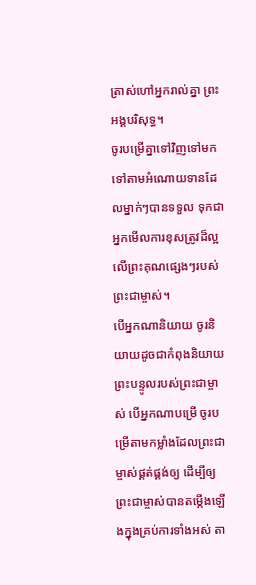ត្រាស់ហៅអ្នករាល់គ្នា ព្រះអង្គបរិសុទ្ធ។
ចូរបម្រើគ្នាទៅវិញទៅមកទៅតាមអំណោយទានដែលម្នាក់ៗបានទទួល ទុកជាអ្នកមើលការខុសត្រូវដ៏ល្អលើព្រះគុណផ្សេងៗរបស់ព្រះជាម្ចាស់។
បើអ្នកណានិយាយ ចូរនិយាយដូចជាកំពុងនិយាយព្រះបន្ទូលរបស់ព្រះជាម្ចាស់ បើអ្នកណាបម្រើ ចូរបម្រើតាមកម្លាំងដែលព្រះជាម្ចាស់ផ្គត់ផ្គង់ឲ្យ ដើម្បីឲ្យព្រះជាម្ចាស់បានតម្កើងឡើងក្នុងគ្រប់ការទាំងអស់ តា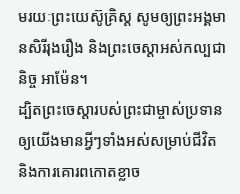មរយៈព្រះយេស៊ូគ្រិស្ដ សូមឲ្យព្រះអង្គមានសិរីរុងរឿង និងព្រះចេស្ដាអស់កល្បជានិច្ច អាម៉ែន។
ដ្បិតព្រះចេស្ដារបស់ព្រះជាម្ចាស់ប្រទានឲ្យយើងមានអ្វីៗទាំងអស់សម្រាប់ជីវិត និងការគោរពកោតខ្លាច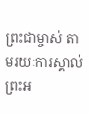ព្រះជាម្ចាស់ តាមរយៈការស្គាល់ព្រះអ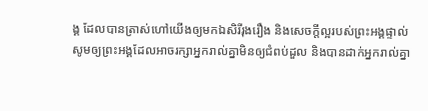ង្គ ដែលបានត្រាស់ហៅយើងឲ្យមកឯសិរីរុងរឿង និងសេចក្ដីល្អរបស់ព្រះអង្គផ្ទាល់
សូមឲ្យព្រះអង្គដែលអាចរក្សាអ្នករាល់គ្នាមិនឲ្យជំពប់ដួល និងបានដាក់អ្នករាល់គ្នា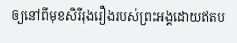ឲ្យនៅពីមុខសិរីរុងរឿងរបស់ព្រះអង្គដោយឥតប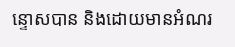ន្ទោសបាន និងដោយមានអំណរ